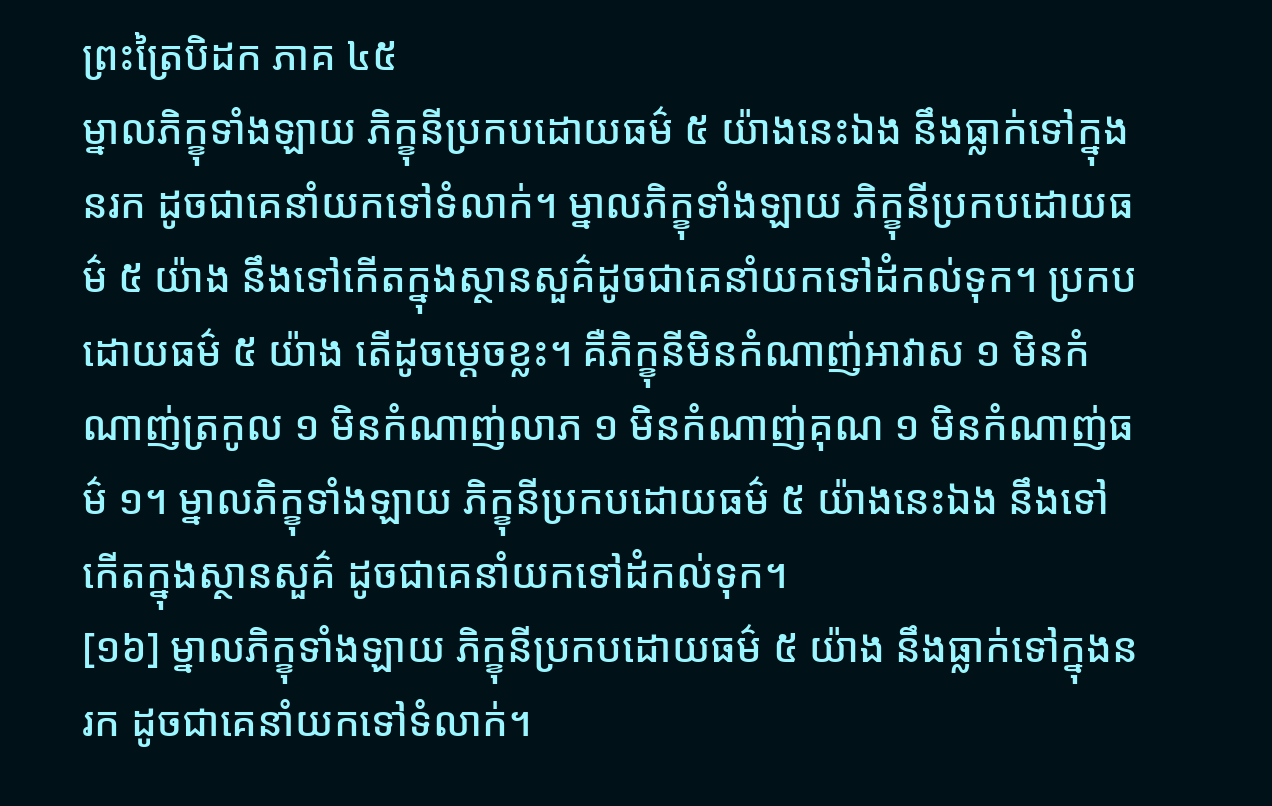ព្រះត្រៃបិដក ភាគ ៤៥
ម្នាលភិក្ខុទាំងឡាយ ភិក្ខុនីប្រកបដោយធម៌ ៥ យ៉ាងនេះឯង នឹងធ្លាក់ទៅក្នុងនរក ដូចជាគេនាំយកទៅទំលាក់។ ម្នាលភិក្ខុទាំងឡាយ ភិក្ខុនីប្រកបដោយធម៌ ៥ យ៉ាង នឹងទៅកើតក្នុងស្ថានសួគ៌ដូចជាគេនាំយកទៅដំកល់ទុក។ ប្រកបដោយធម៌ ៥ យ៉ាង តើដូចម្តេចខ្លះ។ គឺភិក្ខុនីមិនកំណាញ់អាវាស ១ មិនកំណាញ់ត្រកូល ១ មិនកំណាញ់លាភ ១ មិនកំណាញ់គុណ ១ មិនកំណាញ់ធម៌ ១។ ម្នាលភិក្ខុទាំងឡាយ ភិក្ខុនីប្រកបដោយធម៌ ៥ យ៉ាងនេះឯង នឹងទៅកើតក្នុងស្ថានសួគ៌ ដូចជាគេនាំយកទៅដំកល់ទុក។
[១៦] ម្នាលភិក្ខុទាំងឡាយ ភិក្ខុនីប្រកបដោយធម៌ ៥ យ៉ាង នឹងធ្លាក់ទៅក្នុងនរក ដូចជាគេនាំយកទៅទំលាក់។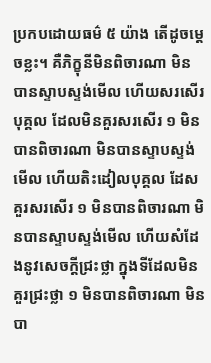ប្រកបដោយធម៌ ៥ យ៉ាង តើដូចម្តេចខ្លះ។ គឺភិក្ខុនីមិនពិចារណា មិនបានស្ទាបស្ទង់មើល ហើយសរសើរបុគ្គល ដែលមិនគួរសរសើរ ១ មិនបានពិចារណា មិនបានស្ទាបស្ទង់មើល ហើយតិះដៀលបុគ្គល ដែសគួរសរសើរ ១ មិនបានពិចារណា មិនបានស្ទាបស្ទង់មើល ហើយសំដែងនូវសេចក្តីជ្រះថ្លា ក្នុងទីដែលមិនគួរជ្រះថ្លា ១ មិនបានពិចារណា មិនបា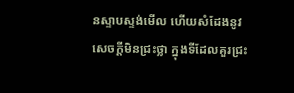នស្ទាបស្ទង់មើល ហើយសំដែងនូវសេចក្តីមិនជ្រះថ្លា ក្នុងទីដែលគួរជ្រះ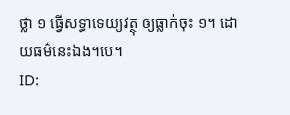ថ្លា ១ ធ្វើសទ្ធាទេយ្យវត្ថុ ឲ្យធ្លាក់ចុះ ១។ ដោយធម៌នេះឯង។បេ។
ID: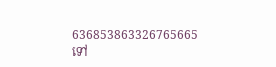636853863326765665
ទៅ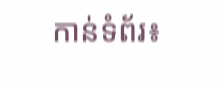កាន់ទំព័រ៖